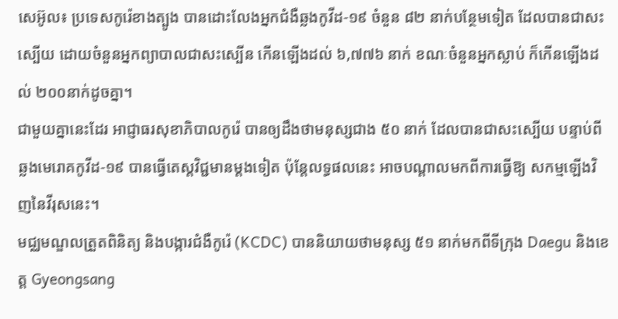សេអ៊ូល៖ ប្រទេសកូរ៉េខាងត្បូង បានដោះលែងអ្នកជំងឺឆ្លងកូវីដ-១៩ ចំនួន ៨២ នាក់បន្ថែមទៀត ដែលបានជាសះស្បើយ ដោយចំនួនអ្នកព្យាបាលជាសះស្បើន កើនឡើងដល់ ៦,៧៧៦ នាក់ ខណៈចំនួនអ្នកស្លាប់ ក៏កើនឡើងដល់ ២០០នាក់ដូចគ្នា។
ជាមួយគ្នានេះដែរ អាជ្ញាធរសុខាភិបាលកូរ៉េ បានឲ្យដឹងថាមនុស្សជាង ៥០ នាក់ ដែលបានជាសះស្បើយ បន្ទាប់ពីឆ្លងមេរោគកូវីដ-១៩ បានធ្វើតេស្តវិជ្ជមានម្តងទៀត ប៉ុន្តែលទ្ធផលនេះ អាចបណ្តាលមកពីការធ្វើឱ្យ សកម្មឡើងវិញនៃវីរុសនេះ។
មជ្ឈមណ្ឌលត្រួតពិនិត្យ និងបង្ការជំងឺកូរ៉េ (KCDC) បាននិយាយថាមនុស្ស ៥១ នាក់មកពីទីក្រុង Daegu និងខេត្ត Gyeongsang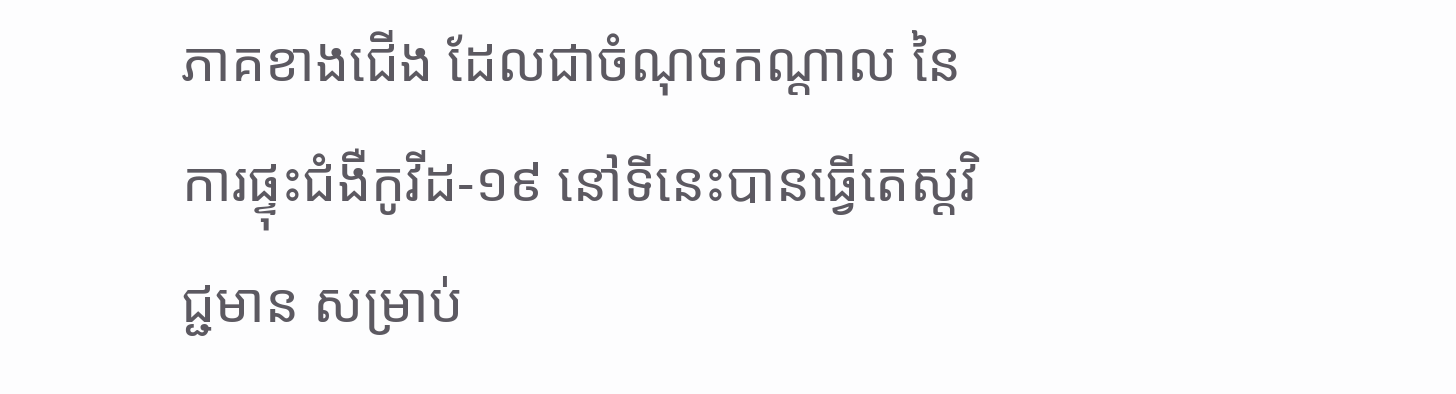ភាគខាងជើង ដែលជាចំណុចកណ្តាល នៃការផ្ទុះជំងឺកូវីដ-១៩ នៅទីនេះបានធ្វើតេស្តវិជ្ជមាន សម្រាប់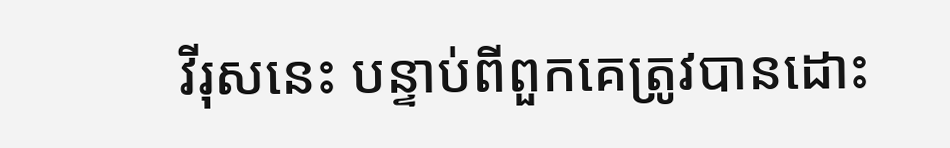វីរុសនេះ បន្ទាប់ពីពួកគេត្រូវបានដោះ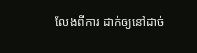លែងពីការ ដាក់ឲ្យនៅដាច់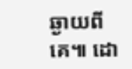ឆ្ងាយពីគេ៕ ដោ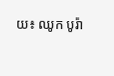យ៖ ឈូក បូរ៉ា